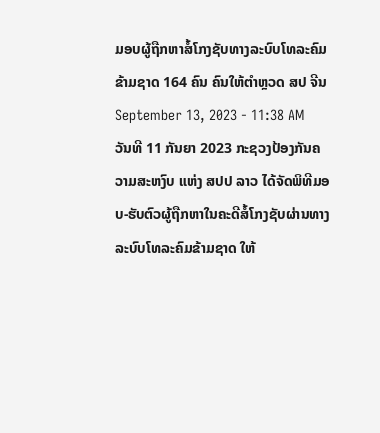ມອບຜູ້ຖືກຫາສໍ້ໂກງຊັບທາງລະບົບໂທລະຄົມຂ້າມຊາດ 164 ຄົນ ຄົນໃຫ້ຕຳຫຼວດ ສປ ຈີນ
September 13, 2023 - 11:38 AM
ວັນທີ 11 ກັນຍາ 2023 ກະຊວງປ້ອງກັນຄວາມສະຫງົບ ແຫ່ງ ສປປ ລາວ ໄດ້ຈັດພິທີມອບ-ຮັບຕົວຜູ້ຖືກຫາໃນຄະດີສໍ້ໂກງຊັບຜ່ານທາງລະບົບໂທລະຄົມຂ້າມຊາດ ໃຫ້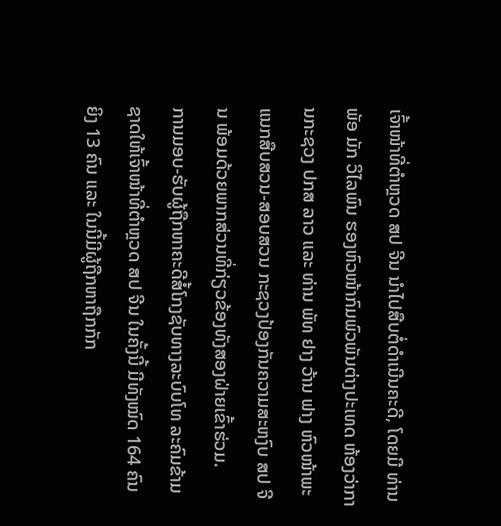ເຈົ້າໜ້າທີ່ຕໍາຫຼວດ ສປ ຈີນ ນຳໄປສືບຕໍ່ດຳເນີນຄະດີ, ໂດຍມີ ທ່ານ ພັອ ມັກ ວິໄລພົນ ຮອງຫົວໜ້າກົມພົວພັນຕ່າງປະເທດ ຫ້ອງວ່າການກະຊວງ ປກສ ລາວ ແລະ ທ່ານ ພັທ ຢາງ ວ້ານ ຟາງ ຫົວໜ້າພະແນກສືບສວນ-ສອບສວນ ກະຊວງປ້ອງກັນຄວາມສະຫງົບ ສປ ຈີນ ພ້ອມດ້ວຍພາກສ່ວນທີ່ກ່ຽວຂ້ອງທັງສອງຝ່າຍເຂົ້າຮ່ວມ.
ການມອບ-ຮັບຜູ້ຖືກຫາຄະດີສໍ້ໂກງຊັບທາງລະບົບໂທ ລະຄົມຂ້າມຊາດໃຫ້ເຈົ້າໜ້າທີ່ຕໍາຫຼວດ ສປ ຈີນ ໃນຄັ້ງນີ້ ມີທັງໝົດ 164 ຄົນ ຍິງ 13 ຄົນ ແລະ ໃນນີ້ມີຜູ້ຖືກຫາຖືກກັກ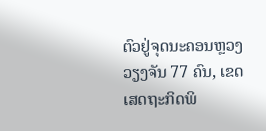ຕົວຢູ່ຈຸດນະຄອນຫຼວງວຽງຈັນ 77 ຄົນ, ເຂດເສດຖະກິດພິ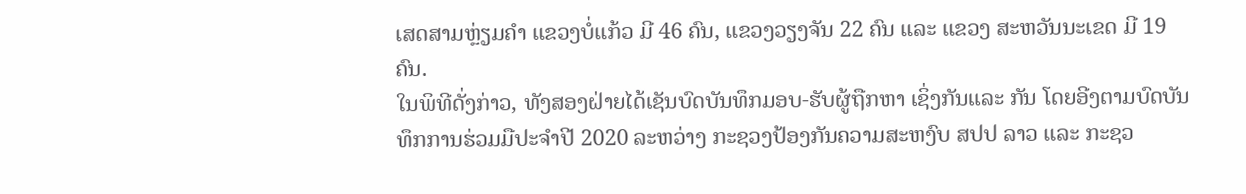ເສດສາມຫຼ່ຽມຄຳ ແຂວງບໍ່ແກ້ວ ມີ 46 ຄົນ, ແຂວງວຽງຈັນ 22 ຄົນ ແລະ ແຂວງ ສະຫວັນນະເຂດ ມີ 19 ຄົນ.
ໃນພິທີດັ່ງກ່າວ, ທັງສອງຝ່າຍໄດ້ເຊັນບົດບັນທຶກມອບ-ຮັບຜູ້ຖືກຫາ ເຊິ່ງກັນແລະ ກັນ ໂດຍອີງຕາມບົດບັນທຶກການຮ່ວມມືປະຈຳປີ 2020 ລະຫວ່າງ ກະຊວງປ້ອງກັນຄວາມສະຫງົບ ສປປ ລາວ ແລະ ກະຊວ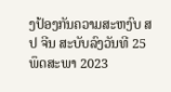ງປ້ອງກັນຄວາມສະຫງົບ ສປ ຈີນ ສະບັບລົງວັນທີ 25 ພຶດສະພາ 2023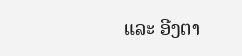ແລະ ອີງຕາ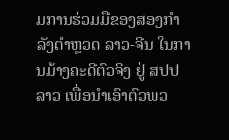ມການຮ່ວມມືຂອງສອງກໍາລັງຕໍາຫຼວດ ລາວ-ຈີນ ໃນການມ້າງຄະດີຕົວຈິງ ຢູ່ ສປປ ລາວ ເພື່ອນໍາເອົາຕົວພວ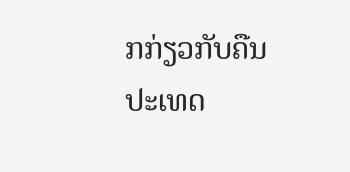ກກ່ຽວກັບຄືນປະເທດ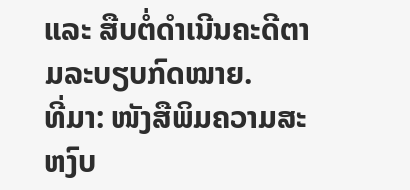ແລະ ສືບຕໍ່ດໍາເນີນຄະດີຕາມລະບຽບກົດໝາຍ.
ທີ່ມາ: ໜັງສືພິມຄວາມສະຫງົບ